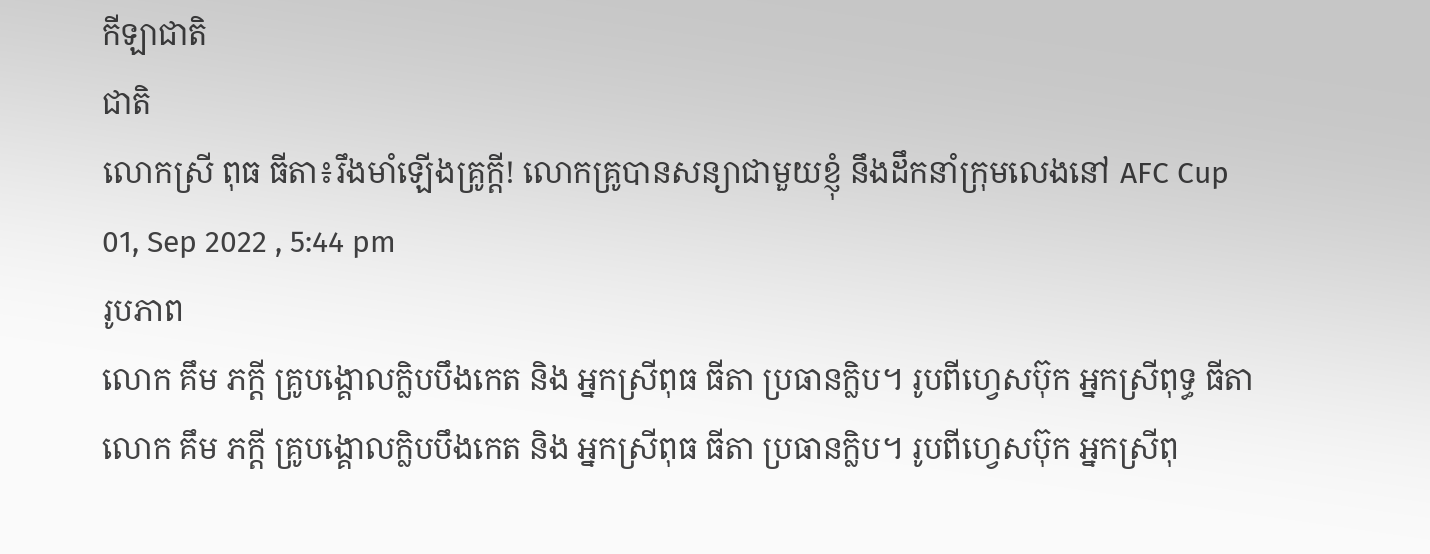កីឡាជាតិ
ជាតិ
លោកស្រី ពុធ ធីតា៖រឹងមាំឡើងគ្រូក្តី! លោកគ្រូបានសន្យាជាមួយខ្ញុំ នឹងដឹកនាំក្រុមលេងនៅ AFC Cup
01, Sep 2022 , 5:44 pm
រូបភាព
លោក គឹម ភក្ដី គ្រូបង្គោលក្លិបបឹងកេត និង អ្នកស្រីពុធ ធីតា ប្រធានក្លិប។ រូបពីហ្វេសប៊ុក អ្នកស្រីពុទ្ធ ធីតា
លោក គឹម ភក្ដី គ្រូបង្គោលក្លិបបឹងកេត និង អ្នកស្រីពុធ ធីតា ប្រធានក្លិប។ រូបពីហ្វេសប៊ុក អ្នកស្រីពុ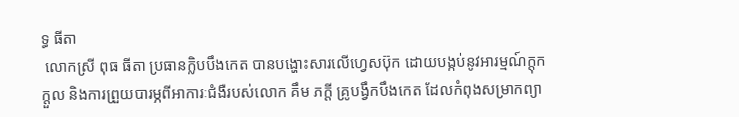ទ្ធ ធីតា
 លោកស្រី ពុធ ធីតា ប្រធានក្លិបបឹងកេត បានបង្ហោះសារលើហ្វេសប៊ុក ដោយបង្កប់នូវអារម្មណ៍ក្ដុកក្ដួល និងការព្រួយបារម្ភពីអាការៈជំងឺរបស់លោក គឹម ភក្ដី គ្រូបង្វឹកបឹងកេត ដែលកំពុងសម្រាកព្យា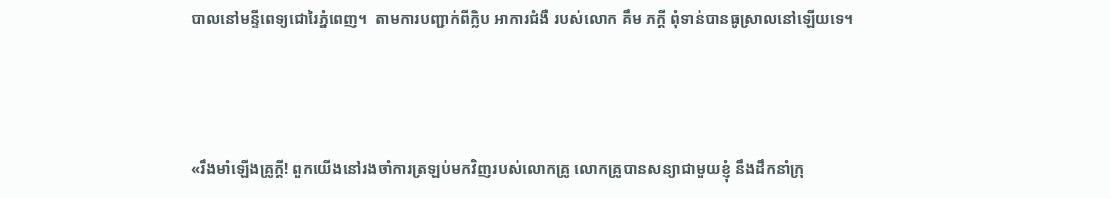បាលនៅមន្ទីពេទ្យជោរៃភ្នំពេញ។  តាមការបញ្ជាក់ពីក្លិប អាការជំងឺ របស់លោក គឹម ភក្ដី ពុំទាន់បានធូស្រាលនៅឡើយទេ។



«រឹងមាំឡើងគ្រូក្តី! ពួកយើងនៅរងចាំការត្រឡប់មកវិញរបស់លោកគ្រូ លោកគ្រូបានសន្យាជាមួយខ្ញុំ នឹងដឹកនាំក្រុ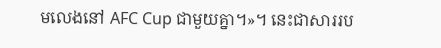មលេងនៅ AFC Cup ជាមួយគ្នា។»។ នេះជាសាររប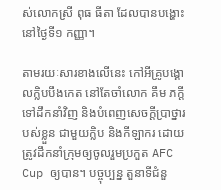ស់លោកស្រី ពុធ ធីតា ដែលបានបង្ហោះនៅថ្ងៃទី១ កញ្ញា។

តាមរយៈសារខាងលើនេះ កៅអីគ្រូបង្គោលក្លិបបឹងកេត នៅតែចាំលោក គឹម ភក្ដី ទៅដឹកនាំវិញ និងបំពេញសេចក្ដីប្រាថ្នារបស់ខ្លួន ជាមួយក្លិប និងកីឡាករ ដោយត្រូវដឹកនាំក្រុមឲ្យចូលរួមប្រកួត AFC Cup ឲ្យបាន។ បច្ចុប្បន្ន តួនាទីជំនួ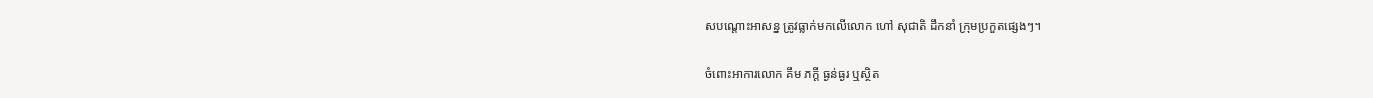សបណ្ដោះអាសន្ន ត្រូវធ្លាក់មកលើលោក ហៅ សុជាតិ ដឹកនាំ ក្រុមប្រកួតផ្សេងៗ។

ចំពោះអាការលោក គឹម ភក្ដី ធ្ងន់ធ្ងរ ឬស្ថិត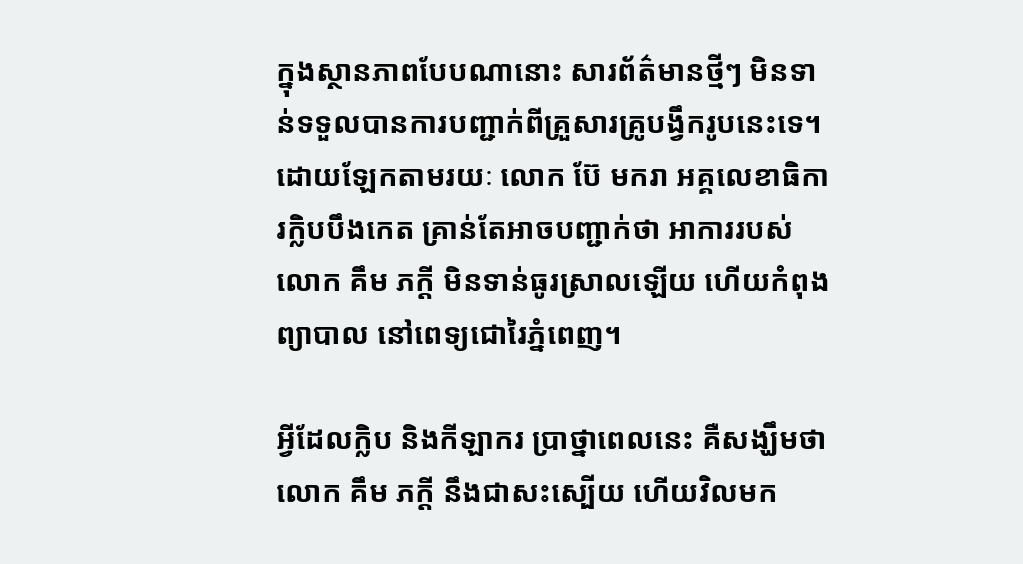ក្នុងស្ថានភាពបែបណានោះ សារព័ត៌មានថ្មីៗ មិនទាន់ទទួលបានការបញ្ជាក់ពីគ្រួសារគ្រូបង្វឹករូបនេះទេ។ ដោយឡែកតាមរយៈ លោក ប៊ែ មករា អគ្គលេខាធិការក្លិបបឹងកេត គ្រាន់តែអាចបញ្ជាក់ថា អាការរបស់លោក គឹម ភក្ដី មិនទាន់ធូរស្រាលឡើយ ហើយកំពុងព្យាបាល នៅពេទ្យជោរៃភ្នំពេញ។

អ្វីដែលក្លិប និងកីឡាករ ប្រាថ្នាពេលនេះ គឺសង្ឃឹមថា លោក គឹម ភក្ដី នឹងជាសះស្បើយ ហើយវិលមក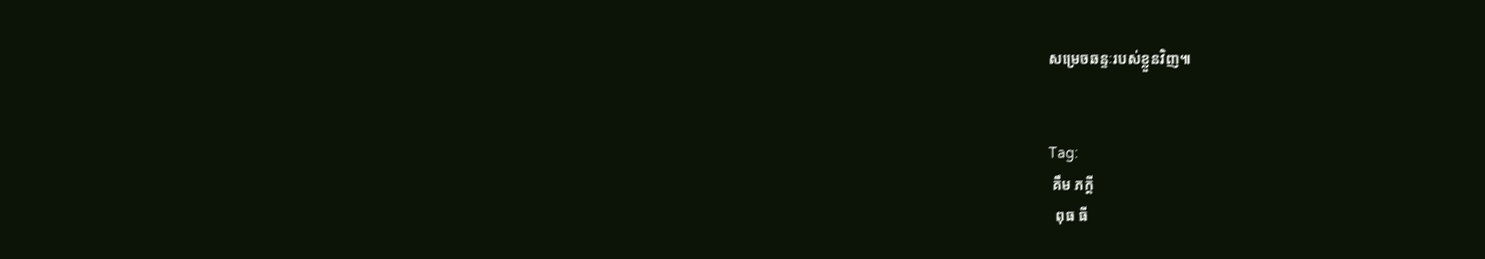សម្រេចឆន្ទៈរបស់ខ្លួនវិញ៕


Tag:
 គឹម ភក្ដី
  ពុធ ធី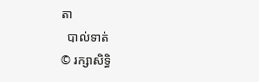តា
  បាល់ទាត់
© រក្សាសិទ្ធិ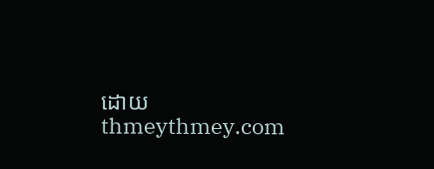ដោយ thmeythmey.com